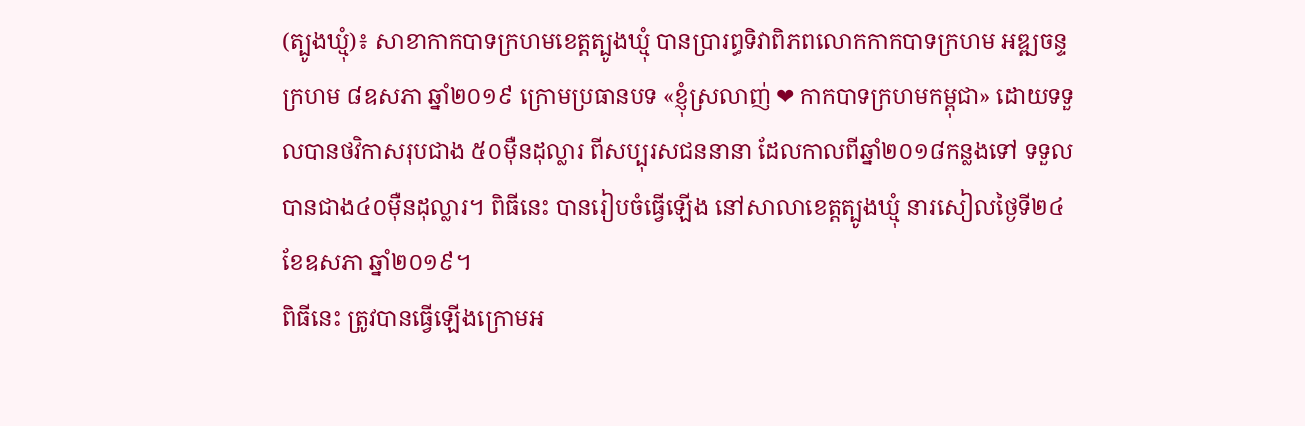(ត្បូងឃ្មុំ)៖ សាខាកាកបាទក្រហមខេត្តត្បូងឃ្មុំ បានប្រារព្ធទិវាពិភពលោកកាកបាទក្រហម អឌ្ឍចន្ទក្រហម ៨ឧសភា ឆ្នាំ២០១៩ ក្រោមប្រធានបទ «ខ្ញុំស្រលាញ់ ❤ កាកបាទក្រហមកម្ពុជា» ដោយទទួលបានថវិកាសរុបជាង ៥០ម៉ឺនដុល្លារ ពីសប្បុរសជននានា ដែលកាលពីឆ្នាំ២០១៨កន្លងទៅ ទទួលបានជាង៤០ម៉ឺនដុល្លារ។ ពិធីនេះ បានរៀបចំធ្វើឡើង នៅសាលាខេត្តត្បូងឃ្មុំ នារសៀលថ្ងៃទី២៤ ខែឧសភា ឆ្នាំ២០១៩។
ពិធីនេះ ត្រូវបានធ្វើឡើងក្រោមអ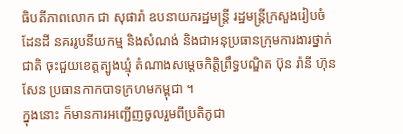ធិបតីភាពលោក ជា សុផារ៉ា ឧបនាយករដ្ឋមន្ត្រី រដ្ឋមន្ត្រីក្រសួងរៀបចំដែនដី នគររូបនីយកម្ម និងសំណង់ និងជាអនុប្រធានក្រុមការងារថ្នាក់ជាតិ ចុះជួយខេត្តត្បូងឃ្មុំ តំណាងសម្តេចកិត្តិព្រឹទ្ធបណ្ឌិត ប៊ុន រ៉ានី ហ៊ុនសែន ប្រធានកាកបាទក្រហមកម្ពុជា ។
ក្នុងនោះ ក៏មានការអញ្ជើញចូលរួមពីប្រតិភូជា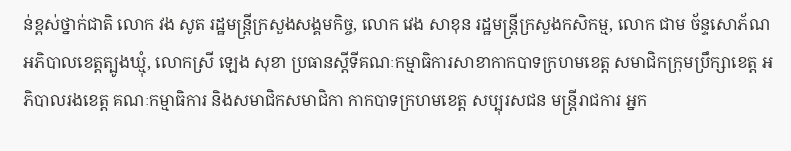ន់ខ្ពស់ថ្នាក់ជាតិ លោក វង សូត រដ្ឋមន្ត្រីក្រសួងសង្គមកិច្ច, លោក វេង សាខុន រដ្ឋមន្ត្រីក្រសួងកសិកម្ម, លោក ជាម ច័ន្ទសោភ័ណ អភិបាលខេត្តត្បូងឃ្មុំ, លោកស្រី ឡេង សុខា ប្រធានស្តីទីគណៈកម្មាធិការសាខាកាកបាទក្រហមខេត្ត សមាជិកក្រុមប្រឹក្សាខេត្ត អភិបាលរងខេត្ត គណៈកម្មាធិការ និងសមាជិកសមាជិកា កាកបាទក្រហមខេត្ត សប្បុរសជន មន្ត្រីរាជការ អ្នក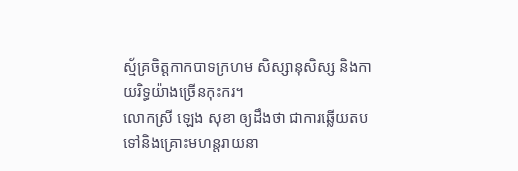ស្ម័គ្រចិត្តកាកបាទក្រហម សិស្សានុសិស្ស និងកាយរិទ្ធយ៉ាងច្រើនកុះករ។
លោកស្រី ឡេង សុខា ឲ្យដឹងថា ជាការឆ្លើយតប ទៅនិងគ្រោះមហន្តរាយនា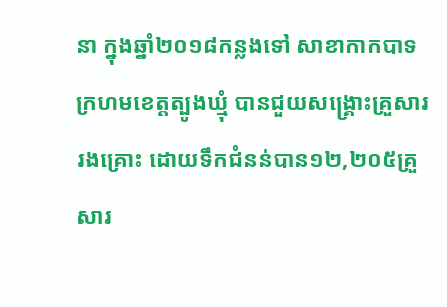នា ក្នុងឆ្នាំ២០១៨កន្លងទៅ សាខាកាកបាទក្រហមខេត្តត្បូងឃ្មុំ បានជួយសង្គ្រោះគ្រួសាររងគ្រោះ ដោយទឹកជំនន់បាន១២,២០៥គ្រួសារ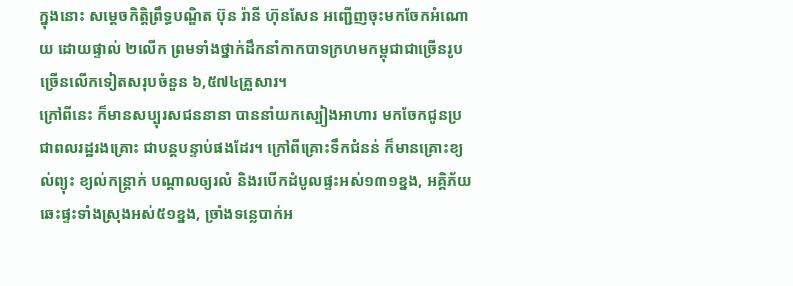ក្នុងនោះ សម្តេចកិត្តិព្រឹទ្ធបណ្ឌិត ប៊ុន រ៉ានី ហ៊ុនសែន អញ្ជើញចុះមកចែកអំណោយ ដោយផ្ទាល់ ២លើក ព្រមទាំងថ្នាក់ដឹកនាំកាកបាទក្រហមកម្ពុជាជាច្រើនរូប ច្រើនលើកទៀតសរុបចំនួន ៦,៥៧៤គ្រួសារ។
ក្រៅពីនេះ ក៏មានសប្បុរសជននានា បាននាំយកស្បៀងអាហារ មកចែកជូនប្រជាពលរដ្ឋរងគ្រោះ ជាបន្តបន្ទាប់ផងដែរ។ ក្រៅពីគ្រោះទឹកជំនន់ ក៏មានគ្រោះខ្យល់ព្យុះ ខ្យល់កន្ត្រាក់ បណ្តាលឲ្យរលំ និងរបើកដំបូលផ្ទះអស់១៣១ខ្នង, អគ្គិភ័យឆេះផ្ទះទាំងស្រុងអស់៥១ខ្នង, ច្រាំងទន្លេបាក់អ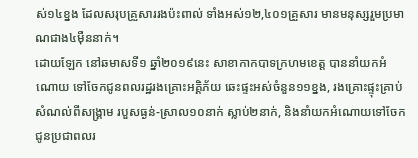ស់១៤ខ្នង ដែលសរុបគ្រួសាររងប៉ះពាល់ ទាំងអស់១២,៤០១គ្រួសារ មានមនុស្សរួមប្រមាណជាង៤ម៉ឺននាក់។
ដោយឡែក នៅឆមាសទី១ ឆ្នាំ២០១៩នេះ សាខាកាកបាទក្រហមខេត្ត បាននាំយកអំណោយ ទៅចែកជូនពលរដ្ឋរងគ្រោះអគ្គិភ័យ ឆេះផ្ទះអស់ចំនួន១១ខ្នង, រងគ្រោះផ្ទុះគ្រាប់សំណល់ពីសង្គ្រាម របួសធ្ងន់-ស្រាល១០នាក់ ស្លាប់២នាក់, និងនាំយកអំណោយទៅចែកជូនប្រជាពលរ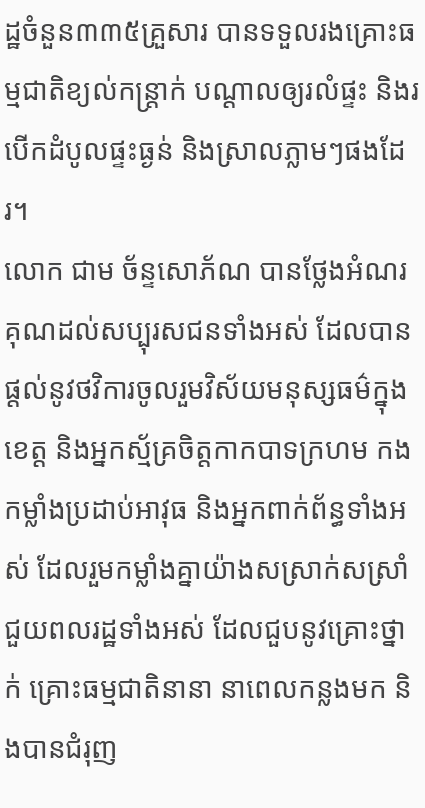ដ្ឋចំនួន៣៣៥គ្រួសារ បានទទួលរងគ្រោះធម្មជាតិខ្យល់កន្ត្រាក់ បណ្តាលឲ្យរលំផ្ទះ និងរបើកដំបូលផ្ទះធ្ងន់ និងស្រាលភ្លាមៗផងដែរ។
លោក ជាម ច័ន្ទសោភ័ណ បានថ្លែងអំណរគុណដល់សប្បុរសជនទាំងអស់ ដែលបានផ្តល់នូវថវិការចូលរួមវិស័យមនុស្សធម៌ក្នុងខេត្ត និងអ្នកស្ម័គ្រចិត្តកាកបាទក្រហម កងកម្លាំងប្រដាប់អាវុធ និងអ្នកពាក់ព័ន្ធទាំងអស់ ដែលរួមកម្លាំងគ្នាយ៉ាងសស្រាក់សស្រាំ ជួយពលរដ្ឋទាំងអស់ ដែលជួបនូវគ្រោះថ្នាក់ គ្រោះធម្មជាតិនានា នាពេលកន្លងមក និងបានជំរុញ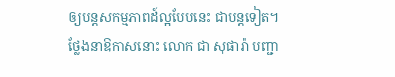ឲ្យបន្តសកម្មភាពដ៍ល្អបែបនេះ ជាបន្តទៀត។
ថ្លែងនាឱកាសនោះ លោក ជា សុផារ៉ា បញ្ជា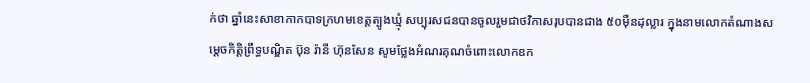ក់ថា ឆ្នាំនេះសាខាកាកបាទក្រហមខេត្តត្បូងឃ្មុំ សប្បុរសជនបានចូលរួមជាថវិកាសរុបបានជាង ៥០ម៉ឺនដុល្លារ ក្នុងនាមលោកតំណាងសម្តេចកិត្តិព្រឹទ្ធបណ្ឌិត ប៊ុន រ៉ានី ហ៊ុនសែន សូមថ្លែងអំណរគុណចំពោះលោកឧក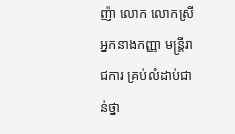ញ៉ា លោក លោកស្រី អ្នកនាងកញ្ញា មន្ត្រីរាជការ គ្រប់លំដាប់ជាន់ថ្នា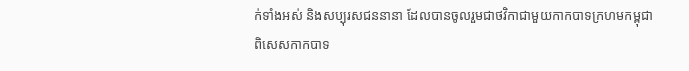ក់ទាំងអស់ និងសប្បុរសជននានា ដែលបានចូលរួមជាថវិកាជាមួយកាកបាទក្រហមកម្ពុជា ពិសេសកាកបាទ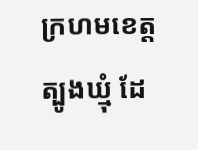ក្រហមខេត្តត្បូងឃ្មុំ ដែ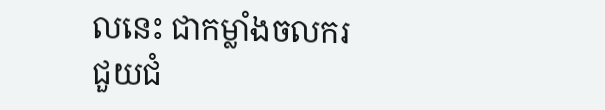លនេះ ជាកម្លាំងចលករ ជួយជំ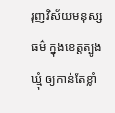រុញវិស័យមនុស្សធម៌ ក្នុងខេត្តត្បូងឃ្មុំ ឲ្យកាន់តែខ្លាំ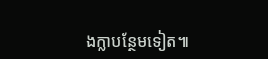ងក្លាបន្ថែមទៀត៕